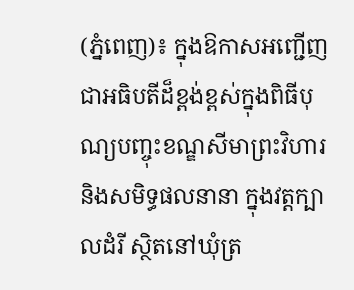(ភ្នំពេញ)៖ ក្នុងឱកាសអញ្ជើញជាអធិបតីដ៏ខ្ពង់ខ្ពស់ក្នុងពិធីបុណ្យបញ្ចុះខណ្ឌសីមាព្រះវិហារ និងសមិទ្ធផលនានា ក្នុងវត្តក្បាលដំរី ស្ថិតនៅឃុំត្រ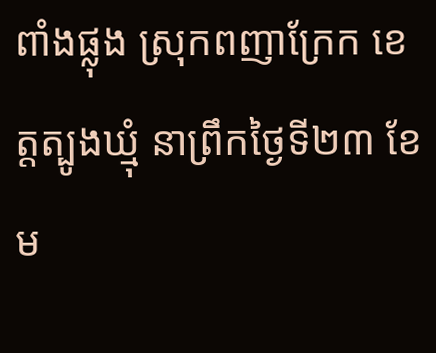ពាំងផ្លុង ស្រុកពញាក្រែក ខេត្តត្បូងឃ្មុំ នាព្រឹកថ្ងៃទី២៣ ខែម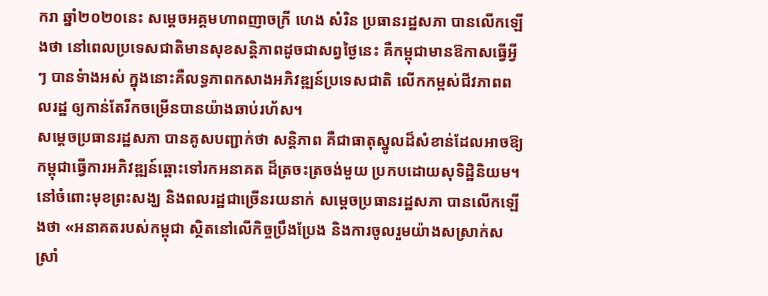ករា ឆ្នាំ២០២០នេះ សម្តេចអគ្គមហាពញាចក្រី ហេង សំរិន ប្រធានរដ្ឋសភា បានលើកឡើងថា នៅពេលប្រទេសជាតិមានសុខសន្តិភាពដូចជាសព្វថ្ងៃនេះ គឺកម្ពុជាមានឱកាសធ្វើអ្វីៗ បានទំាងអស់ ក្នុងនោះគឺលទ្ធភាពកសាងអភិវឌ្ឍន៍ប្រទេសជាតិ លើកកម្ពស់ជីវភាពពលរដ្ឋ ឲ្យកាន់តែរីកចម្រើនបានយ៉ាងឆាប់រហ័ស។
សម្តេចប្រធានរដ្ឋសភា បានគូសបញ្ជាក់ថា សន្តិភាព គឺជាធាតុស្នូលដ៏សំខាន់ដែលអាចឱ្យកម្ពុជាធ្វើការអភិវឌ្ឍន៍ឆ្ពោះទៅរកអនាគត ដ៏ត្រចះត្រចង់មួយ ប្រកបដោយសុទិដ្ឋិនិយម។ នៅចំពោះមុខព្រះសង្ឃ និងពលរដ្ឋជាច្រើនរយនាក់ សម្តេចប្រធានរដ្ឋសភា បានលើកឡើងថា «អនាគតរបស់កម្ពុជា ស្ថិតនៅលើកិច្ចប្រឹងប្រែង និងការចូលរួមយ៉ាងសស្រាក់សស្រាំ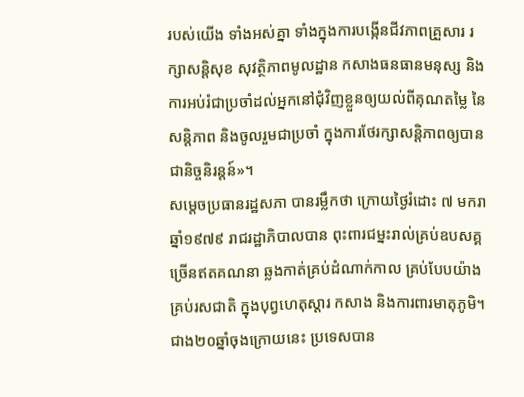របស់យើង ទាំងអស់គ្នា ទាំងក្នុងការបង្កើនជីវភាពគ្រួសារ រក្សាសន្តិសុខ សុវត្ថិភាពមូលដ្ឋាន កសាងធនធានមនុស្ស និងការអប់រំជាប្រចាំដល់អ្នកនៅជុំវិញខ្លួនឲ្យយល់ពីគុណតម្លៃ នៃសន្តិភាព និងចូលរួមជាប្រចាំ ក្នុងការថែរក្សាសន្តិភាពឲ្យបានជានិច្ចនិរន្តន៍»។
សម្តេចប្រធានរដ្ឋសភា បានរម្លឹកថា ក្រោយថ្ងៃរំដោះ ៧ មករា ឆ្នាំ១៩៧៩ រាជរដ្ឋាភិបាលបាន ពុះពារជម្នះរាល់គ្រប់ឧបសគ្គ ច្រើនឥតគណនា ឆ្លងកាត់គ្រប់ដំណាក់កាល គ្រប់បែបយ៉ាង គ្រប់រសជាតិ ក្នុងបុព្វហេតុស្តារ កសាង និងការពារមាតុភូមិ។ ជាង២០ឆ្នាំចុងក្រោយនេះ ប្រទេសបាន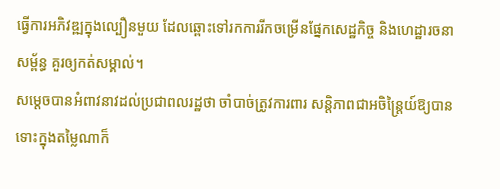ធ្វើការអភិវឌ្ឍក្នុងល្បឿនមួយ ដែលឆ្ពោះទៅរកការរីកចម្រើនផ្នែកសេដ្ឋកិច្ច និងហេដ្ឋារចនាសម្ព័ន្ធ គួរឲ្យកត់សម្គាល់។
សម្តេចបានអំពាវនាវដល់ប្រជាពលរដ្ឋថា ចាំបាច់ត្រូវការពារ សន្តិភាពជាអចិន្រ្តៃយ៍ឱ្យបាន ទោះក្នុងតម្លៃណាក៏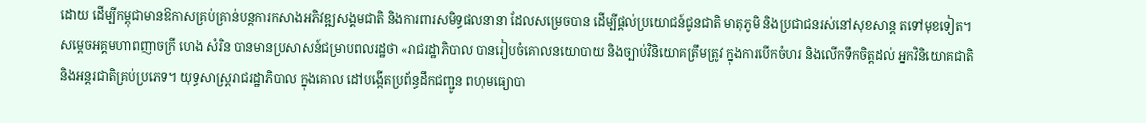ដោយ ដើម្បីកម្ពុជាមានឱកាសគ្រប់គ្រាន់បន្តការកសាងអភិវឌ្ឍសង្គមជាតិ និងការពារសមិទ្ធផលនានា ដែលសម្រេចបាន ដើម្បីផ្តល់ប្រយោជន៍ជូនជាតិ មាតុភូមិ និងប្រជាជនរស់នៅសុខសាន្ត តទៅមុខទៀត។
សម្តេចអគ្គមហាពញាចក្រី ហេង សំរិន បានមានប្រសាសន៍ជម្រាបពលរដ្ឋថា «រាជរដ្ឋាភិបាល បានរៀបចំគោលនយោបាយ និងច្បាប់វិនិយោគត្រឹមត្រូវ ក្នុងការបើកចំហរ និងលើកទឹកចិត្តដល់ អ្នកវិនិយោគជាតិ និងអន្តរជាតិគ្រប់ប្រភេទ។ យុទ្ធសាស្រ្តរាជរដ្ឋាភិបាល ក្នុងគោល ដៅបង្កើតប្រព័ន្ធដឹកជញ្ជូន ពហុមធ្យោបា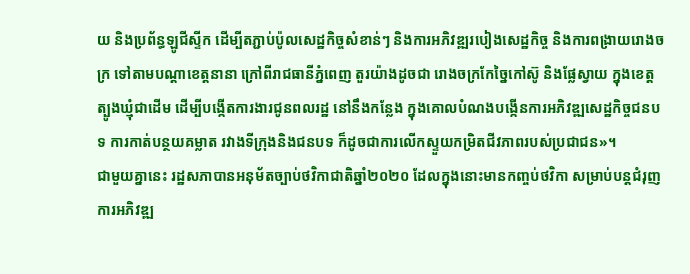យ និងប្រព័ន្ធឡូជីស្ទីក ដើម្បីតភ្ជាប់ប៉ូលសេដ្ឋកិច្ចសំខាន់ៗ និងការអភិវឌ្ឍរបៀងសេដ្ឋកិច្ច និងការពង្រាយរោងចក្រ ទៅតាមបណ្តាខេត្តនានា ក្រៅពីរាជធានីភ្នំពេញ តួរយ៉ាងដូចជា រោងចក្រកែច្នៃកៅស៊ូ និងផ្លែស្វាយ ក្នុងខេត្តត្បូងឃ្មុំជាដើម ដើម្បីបង្កើតការងារជូនពលរដ្ឋ នៅនឹងកន្លែង ក្នុងគោលបំណងបង្កើនការអភិវឌ្ឍសេដ្ឋកិច្ចជនបទ ការកាត់បន្ថយគម្លាត រវាងទីក្រុងនិងជនបទ ក៏ដូចជាការលើកស្ទួយកម្រិតជីវភាពរបស់ប្រជាជន»។
ជាមួយគ្នានេះ រដ្ឋសភាបានអនុម័តច្បាប់ថវិកាជាតិឆ្នាំ២០២០ ដែលក្នុងនោះមានកញ្ចប់ថវិកា សម្រាប់បន្តជំរុញការអភិវឌ្ឍ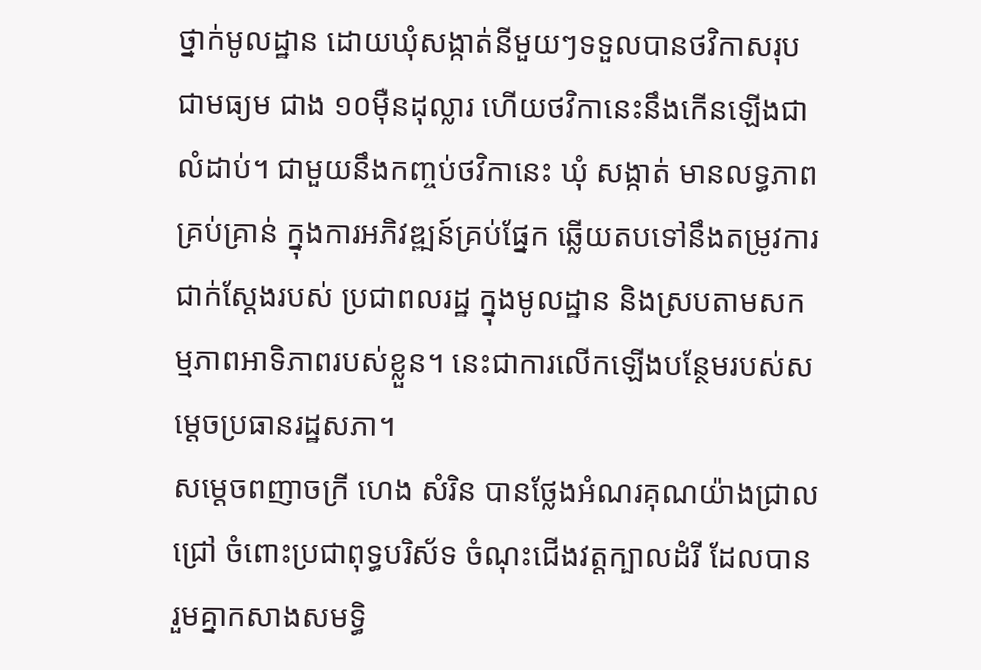ថ្នាក់មូលដ្ឋាន ដោយឃុំសង្កាត់នីមួយៗទទួលបានថវិកាសរុបជាមធ្យម ជាង ១០ម៉ឺនដុល្លារ ហើយថវិកានេះនឹងកើនឡើងជាលំដាប់។ ជាមួយនឹងកញ្ចប់ថវិកានេះ ឃុំ សង្កាត់ មានលទ្ធភាពគ្រប់គ្រាន់ ក្នុងការអភិវឌ្ឍន៍គ្រប់ផ្នែក ឆ្លើយតបទៅនឹងតម្រូវការជាក់ស្តែងរបស់ ប្រជាពលរដ្ឋ ក្នុងមូលដ្ឋាន និងស្របតាមសកម្មភាពអាទិភាពរបស់ខ្លួន។ នេះជាការលើកឡើងបន្ថែមរបស់សម្តេចប្រធានរដ្ឋសភា។
សម្តេចពញាចក្រី ហេង សំរិន បានថ្លែងអំណរគុណយ៉ាងជ្រាលជ្រៅ ចំពោះប្រជាពុទ្ធបរិស័ទ ចំណុះជើងវត្តក្បាលដំរី ដែលបានរួមគ្នាកសាងសមទ្ធិ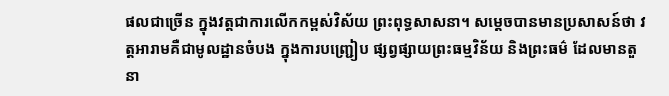ផលជាច្រើន ក្នុងវត្តជាការលើកកម្ពស់វិស័យ ព្រះពុទ្ធសាសនា។ សម្តេចបានមានប្រសាសន៍ថា វត្តអារាមគឺជាមូលដ្ឋានចំបង ក្នុងការបញ្ជ្រៀប ផ្សព្វផ្សាយព្រះធម្មវិន័យ និងព្រះធម៌ ដែលមានតួនា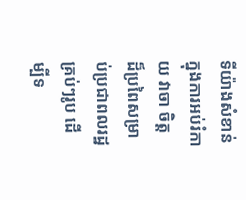ទីយ៉ាងសំខាន់ក្នុងការអប់រំកាយ វាចា ចិត្ត ដ៏ប្រពៃសម្រាប់ប្រជាពលរដ្ឋគ្រប់ៗរូប ដើម្បីទ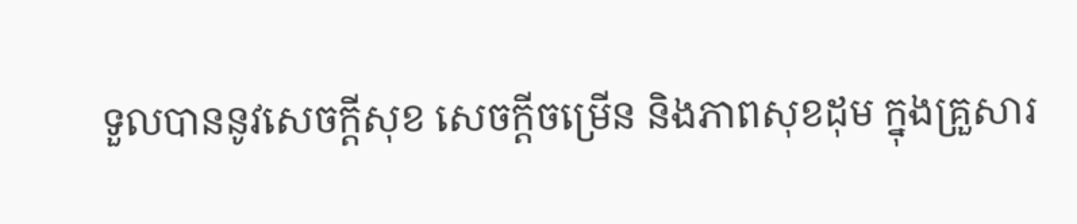ទួលបាននូវសេចក្តីសុខ សេចក្តីចម្រើន និងភាពសុខដុម ក្នុងគ្រួសារ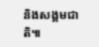និងសង្គមជាតិ៕